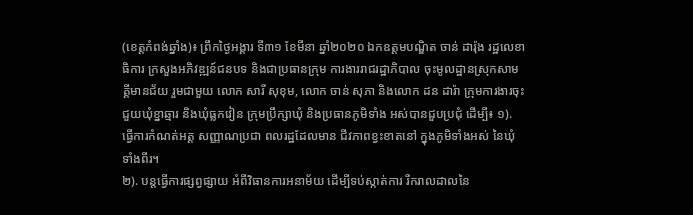(ខេត្តកំពង់ឆ្នាំង)៖ ព្រឹកថ្ងៃអង្គារ ទី៣១ ខែមីនា ឆ្នាំ២០២០ ឯកឧត្ដមបណ្ឌិត ចាន់ ដារ៉ុង រដ្ឋលេខាធិការ ក្រសួងអភិវឌ្ឍន៍ជនបទ និងជាប្រធានក្រុម ការងាររាជរដ្ឋាភិបាល ចុះមូលដ្ឋានស្រុកសាម គ្គីមានជ័យ រួមជាមួយ លោក សារី សុខុម, លោក ចាន់ សុភា និងលោក ដន ដារ៉ា ក្រុមការងារចុះ ជួយឃុំខ្នាឆ្មារ និងឃុំធ្លកវៀន ក្រុមប្រឹក្សាឃុំ និងប្រធានភូមិទាំង អស់បានជួបប្រជុំ ដើម្បី៖ ១). ធ្វើការកំណត់អត្ត សញ្ញាណប្រជា ពលរដ្ឋដែលមាន ជីវភាពខ្វះខាតនៅ ក្នុងភូមិទាំងអស់ នៃឃុំទាំងពីរ។
២). បន្តធ្វើការផ្សព្វផ្សាយ អំពីវិធានការអនាម័យ ដើម្បីទប់ស្កាត់ការ រីករាលដាលនៃ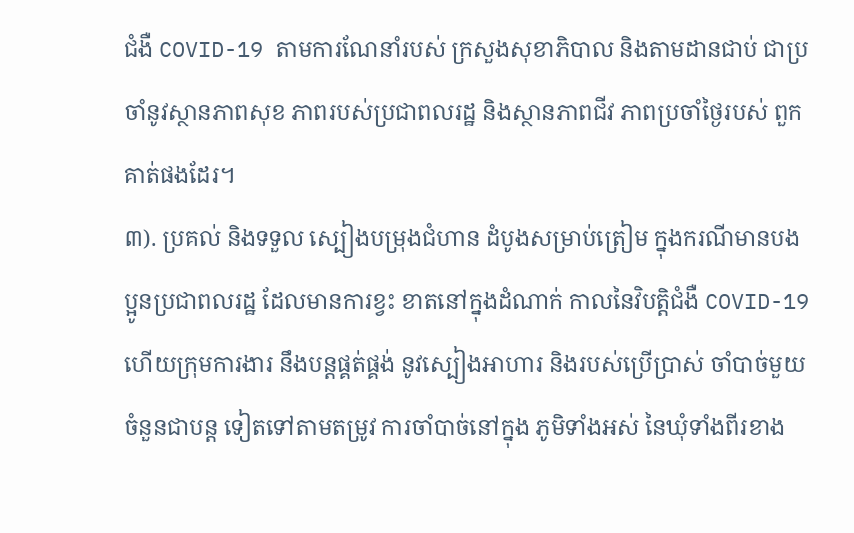ជំងឺ COVID-19 តាមការណែនាំរបស់ ក្រសួងសុខាភិបាល និងតាមដានជាប់ ជាប្រចាំនូវស្ថានភាពសុខ ភាពរបស់ប្រជាពលរដ្ឋ និងស្ថានភាពជីវ ភាពប្រចាំថ្ងៃរបស់ ពួកគាត់ផងដែរ។
៣). ប្រគល់ និងទទួល ស្បៀងបម្រុងជំហាន ដំបូងសម្រាប់ត្រៀម ក្នុងករណីមានបង ប្អូនប្រជាពលរដ្ឋ ដែលមានការខ្វះ ខាតនៅក្នុងដំណាក់ កាលនៃវិបត្តិជំងឺ COVID-19 ហើយក្រុមការងារ នឹងបន្តផ្គត់ផ្គង់ នូវស្បៀងអាហារ និងរបស់ប្រើប្រាស់ ចាំបាច់មួយចំនួនជាបន្ត ទៀតទៅតាមតម្រូវ ការចាំបាច់នៅក្នុង ភូមិទាំងអស់ នៃឃុំទាំងពីរខាង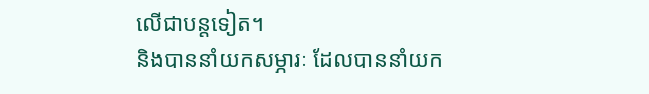លើជាបន្តទៀត។
និងបាននាំយកសម្ភារៈ ដែលបាននាំយក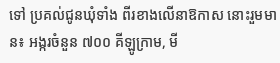ទៅ ប្រគល់ជូនឃុំទាំង ពីរខាងលើនាឱកាស នោះរួមមាន៖ អង្ករចំនួន ៧០០ គីឡូក្រាម, មី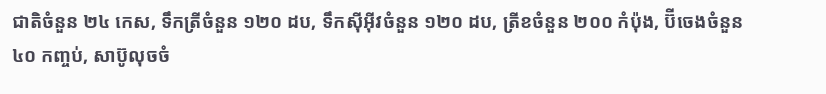ជាតិចំនួន ២៤ កេស, ទឹកត្រីចំនួន ១២០ ដប, ទឹកស៊ីអ៊ីវចំនួន ១២០ ដប, ត្រីខចំនួន ២០០ កំប៉ុង, ប៊ីចេងចំនួន ៤០ កញ្ចប់, សាប៊ូលុចចំ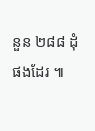នួន ២៨៨ ដុំផងដែរ ៕